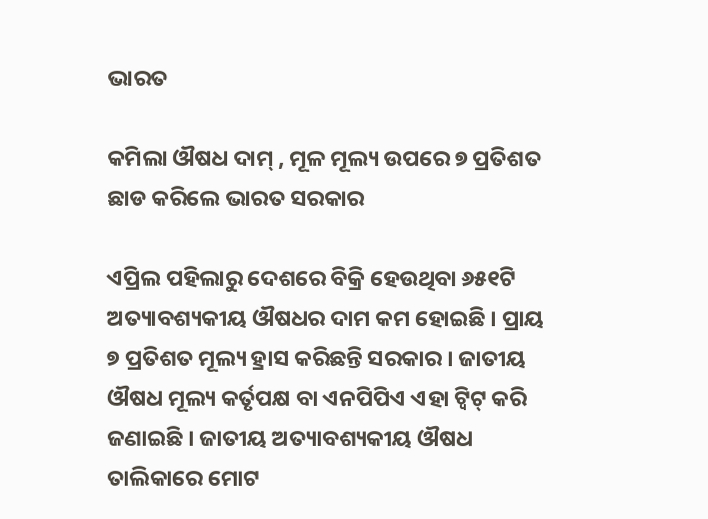ଭାରତ

କମିଲା ଔଷଧ ଦାମ୍ , ମୂଳ ମୂଲ୍ୟ ଉପରେ ୭ ପ୍ରତିଶତ ଛାଡ କରିଲେ ଭାରତ ସରକାର

ଏପ୍ରିଲ ପହିଲାରୁ ଦେଶରେ ବିକ୍ରି ହେଉଥିବା ୬୫୧ଟି ଅତ୍ୟାବଶ୍ୟକୀୟ ଔଷଧର ଦାମ କମ ହୋଇଛି । ପ୍ରାୟ ୭ ପ୍ରତିଶତ ମୂଲ୍ୟ ହ୍ରାସ କରିଛନ୍ତି ସରକାର । ଜାତୀୟ ଔଷଧ ମୂଲ୍ୟ କର୍ତୃପକ୍ଷ ବା ଏନପିପିଏ ଏହା ଟ୍ୱିଟ୍ କରି ଜଣାଇଛି । ଜାତୀୟ ଅତ୍ୟାବଶ୍ୟକୀୟ ଔଷଧ ତାଲିକାରେ ମୋଟ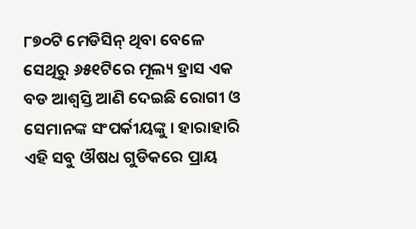୮୭୦ଟି ମେଡିସିନ୍ ଥିବା ବେଳେ ସେଥିରୁ ୬୫୧ଟିରେ ମୂଲ୍ୟ ହ୍ରାସ ଏକ ବଡ ଆଶ୍ୱସ୍ତି ଆଣି ଦେଇଛି ରୋଗୀ ଓ ସେମାନଙ୍କ ସଂପର୍କୀୟଙ୍କୁ । ହାରାହାରି ଏହି ସବୁ ଔଷଧ ଗୁଡିକରେ ପ୍ରାୟ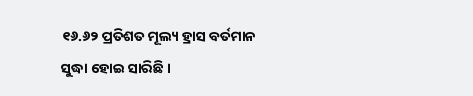୧୬.୬୨ ପ୍ରତିଶତ ମୂଲ୍ୟ ହ୍ରାସ ବର୍ତମାନ ସୁଦ୍ଧା ହୋଇ ସାରିଛି ।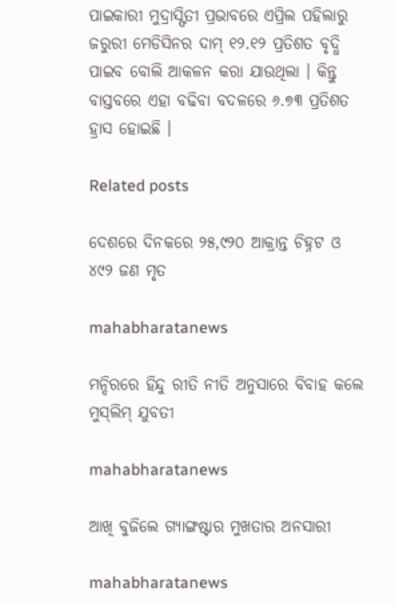ପାଇକାରୀ ମୁଦ୍ରାସ୍ଫିତୀ ପ୍ରଭାବରେ ଏପ୍ରିଲ ପହିଲାରୁ ଜରୁରୀ ମେଡିସିନର ଦାମ୍ ୧୨.୧୨ ପ୍ରତିଶତ ବୃଦ୍ଧି ପାଇବ ବୋଲି ଆକଳନ କରା ଯାଉଥିଲା । କିନ୍ତୁ ବାସ୍ତବରେ ଏହା ବଢିବା ବଦଳରେ ୬.୭୩ ପ୍ରତିଶତ ହ୍ରାସ ହୋଇଛି ।

Related posts

ଦେଶରେ ଦିନକରେ ୨୫,୯୨୦ ଆକ୍ରାନ୍ତ ଚିହ୍ନଟ ଓ ୪୯୨ ଜଣ ମୃତ

mahabharatanews

ମନ୍ଦିରରେ ହିନ୍ଦୁ ରୀତି ନୀତି ଅନୁସାରେ ବିବାହ କଲେ ମୁସ୍‌ଲିମ୍‌ ଯୁବତୀ

mahabharatanews

ଆଖି ବୁଜିଲେ ଗ୍ୟାଙ୍ଗଷ୍ଟାର ମୁଖତାର ଅନସାରୀ

mahabharatanews